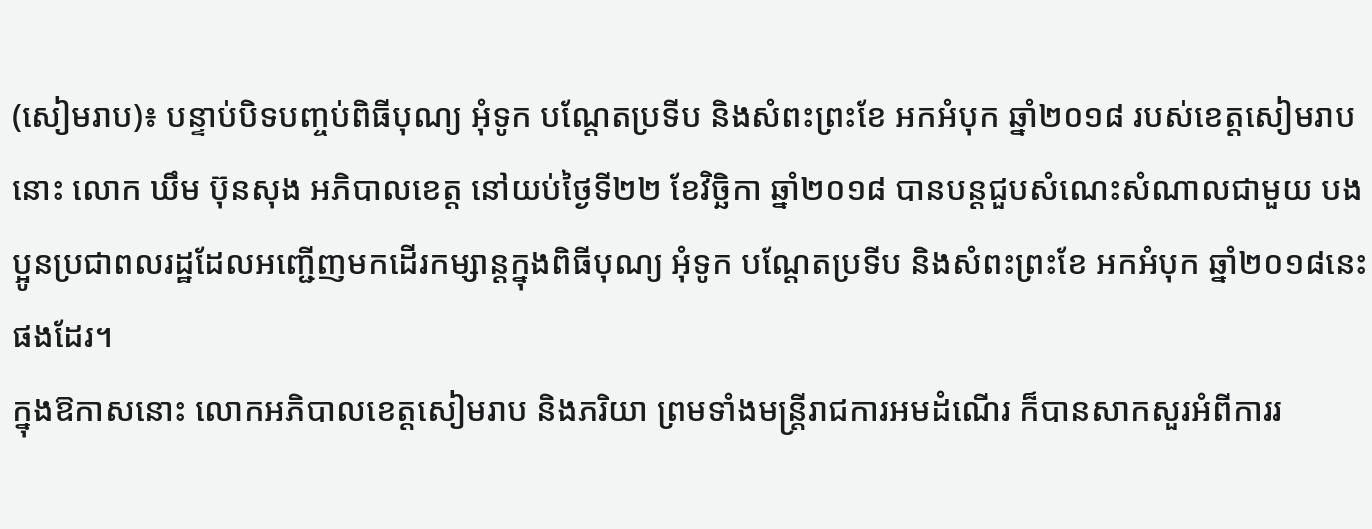(សៀមរាប)៖ បន្ទាប់បិទបញ្ចប់ពិធីបុណ្យ អុំទូក បណ្ដែតប្រទីប និងសំពះព្រះខែ អកអំបុក ឆ្នាំ២០១៨ របស់ខេត្តសៀមរាបនោះ លោក ឃឹម ប៊ុនសុង អភិបាលខេត្ត នៅយប់ថ្ងៃទី២២ ខែវិច្ឆិកា ឆ្នាំ២០១៨ បានបន្ដជួបសំណេះសំណាលជាមួយ បងប្អូនប្រជាពលរដ្ឋដែលអញ្ជើញមកដើរកម្សាន្ដក្នុងពិធីបុណ្យ អុំទូក បណ្ដែតប្រទីប និងសំពះព្រះខែ អកអំបុក ឆ្នាំ២០១៨នេះផងដែរ។
ក្នុងឱកាសនោះ លោកអភិបាលខេត្តសៀមរាប និងភរិយា ព្រមទាំងមន្ដ្រីរាជការអមដំណើរ ក៏បានសាកសួរអំពីការរ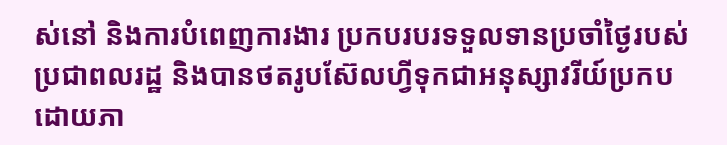ស់នៅ និងការបំពេញការងារ ប្រកបរបរទទួលទានប្រចាំថ្ងៃរបស់ប្រជាពលរដ្ឋ និងបានថតរូបស៊ែលហ្វីទុកជាអនុស្សាវរីយ៍ប្រកបដោយភា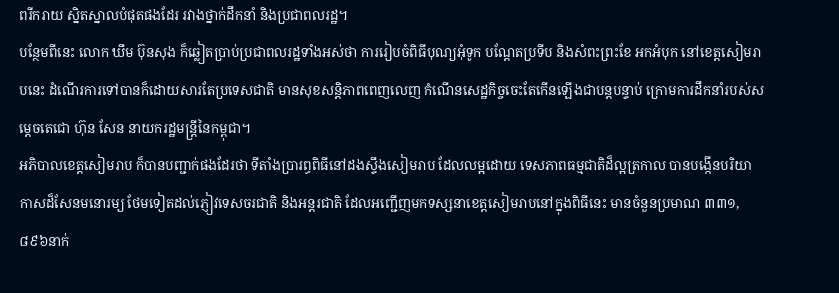ពរីករាយ ស្និតស្នាលបំផុតផងដែរ រវាងថ្នាក់ដឹកនាំ និងប្រជាពលរដ្ឋ។
បន្ថែមពីនេះ លោក ឃឹម ប៊ុនសុង ក៏ឆ្លៀតប្រាប់ប្រជាពលរដ្ឋទាំងអស់ថា ការរៀបចំពិធីបុណ្យអុំទូក បណ្ដែតប្រទីប និងសំពះព្រះខែ អកអំបុក នៅខេត្តសៀមរាបនេះ ដំណើរការទៅបានក៏ដោយសារតែប្រទេសជាតិ មានសុខសន្ដិភាពពេញលេញ កំណើនសេដ្ឋកិច្ចចេះតែកើនឡើងជាបន្ដបន្ទាប់ ក្រោមការដឹកនាំរបស់សម្ដេចតេជោ ហ៊ុន សែន នាយករដ្ឋមន្ដ្រីនៃកម្ពុជា។
អភិបាលខេត្តសៀមរាប ក៏បានបញ្ជាក់ផងដែរថា ទីតាំងប្រារព្ធពិធីនៅដងស្ទឹងសៀមរាប ដែលលម្អដោយ ទេសភាពធម្មជាតិដ៏ល្អត្រកាល បានបង្កើនបរិយាកាសដ៏សែនមនោរម្យ ថែមទៀតដល់ភ្ញៀវទេសចរជាតិ និងអន្តរជាតិ ដែលអញ្ជើញមកទស្សនាខេត្តសៀមរាបនៅក្នុងពិធីនេះ មានចំនួនប្រមាណ ៣៣១,៨៩៦នាក់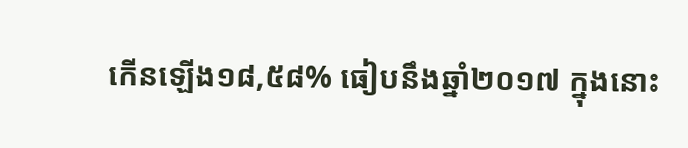កើនឡើង១៨,៥៨% ធៀបនឹងឆ្នាំ២០១៧ ក្នុងនោះ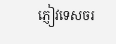ភ្ញៀវទេសចរ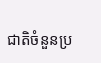ជាតិចំនួនប្រ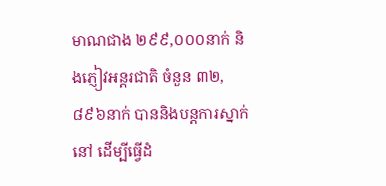មាណជាង ២៩៩,០០០នាក់ និងភ្ញៀវអន្តរជាតិ ចំនួន ៣២,៨៩៦នាក់ បាននិងបន្តការស្នាក់នៅ ដើម្បីធ្វើដំ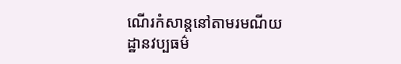ណើរកំសាន្តនៅតាមរមណីយដ្ឋានវប្បធម៌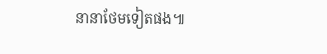នានាថែមទៀតផង៕